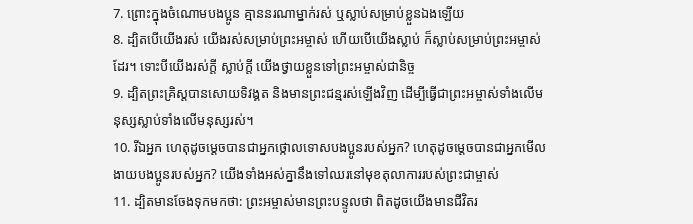7. ព្រោះក្នុងចំណោមបងប្អូន គ្មាននរណាម្នាក់រស់ ឬស្លាប់សម្រាប់ខ្លួនឯងឡើយ
8. ដ្បិតបើយើងរស់ យើងរស់សម្រាប់ព្រះអម្ចាស់ ហើយបើយើងស្លាប់ ក៏ស្លាប់សម្រាប់ព្រះអម្ចាស់ដែរ។ ទោះបីយើងរស់ក្ដី ស្លាប់ក្ដី យើងថ្វាយខ្លួនទៅព្រះអម្ចាស់ជានិច្ច
9. ដ្បិតព្រះគ្រិស្ដបានសោយទិវង្គត និងមានព្រះជន្មរស់ឡើងវិញ ដើម្បីធ្វើជាព្រះអម្ចាស់ទាំងលើមនុស្សស្លាប់ទាំងលើមនុស្សរស់។
10. រីឯអ្នក ហេតុដូចម្ដេចបានជាអ្នកថ្កោលទោសបងប្អូនរបស់អ្នក? ហេតុដូចម្ដេចបានជាអ្នកមើលងាយបងប្អូនរបស់អ្នក? យើងទាំងអស់គ្នានឹងទៅឈរនៅមុខតុលាការរបស់ព្រះជាម្ចាស់
11. ដ្បិតមានចែងទុកមកថា: ព្រះអម្ចាស់មានព្រះបន្ទូលថា ពិតដូចយើងមានជីវិតរ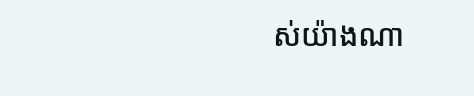ស់យ៉ាងណា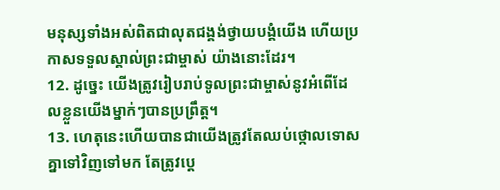មនុស្សទាំងអស់ពិតជាលុតជង្គង់ថ្វាយបង្គំយើង ហើយប្រកាសទទួលស្គាល់ព្រះជាម្ចាស់ យ៉ាងនោះដែរ។
12. ដូច្នេះ យើងត្រូវរៀបរាប់ទូលព្រះជាម្ចាស់នូវអំពើដែលខ្លួនយើងម្នាក់ៗបានប្រព្រឹត្ត។
13. ហេតុនេះហើយបានជាយើងត្រូវតែឈប់ថ្កោលទោសគ្នាទៅវិញទៅមក តែត្រូវប្ដេ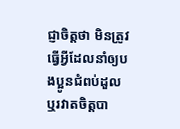ជ្ញាចិត្តថា មិនត្រូវធ្វើអ្វីដែលនាំឲ្យបងប្អូនជំពប់ដួល ឬរវាតចិត្តបា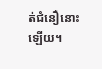ត់ជំនឿនោះឡើយ។